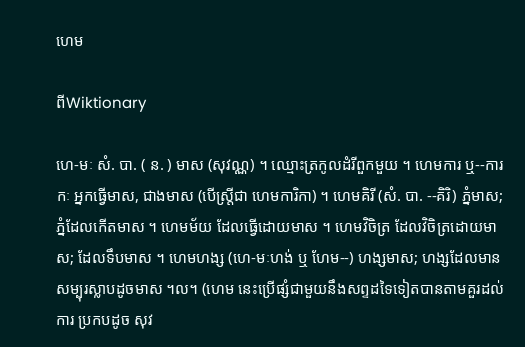ហេម

ពីWiktionary

ហេ-មៈ សំ. បា. ( ន. ) មាស (សុវណ្ណ) ។ ឈ្មោះត្រកូលដំរីពួកមួយ ។ ហេមការ ឬ--ការកៈ អ្នកធ្វើមាស, ជាងមាស (បើស្រ្តីជា ហេមការិកា) ។ ហេមគិរី (សំ. បា. --គិរិ) ភ្នំមាស; ភ្នំដែលកើតមាស ។ ហេមម័យ ដែលធ្វើដោយមាស ។ ហេមវិចិត្រ ដែលវិចិត្រដោយមាស; ដែលទឹបមាស ។ ហេមហង្ស (ហេ-មៈហង់ ឬ ហែម--) ហង្សមាស; ហង្សដែលមានសម្បុរស្លាបដូចមាស ។ល។ (ហេម នេះប្រើផ្សំជាមួយនឹងសព្ទដទៃទៀតបានតាមគួរដល់ការ ប្រកបដូច សុវ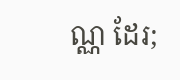ណ្ណ ដែរ;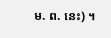ម. ព. នេះ) ។